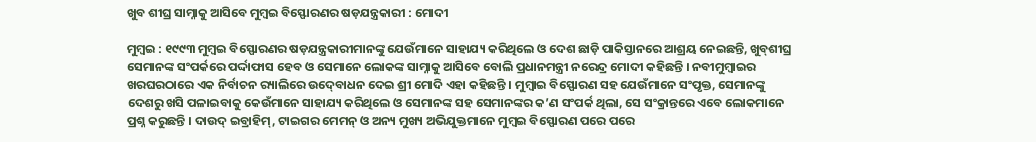ଖୁବ ଶୀଘ୍ର ସାମ୍ନାକୁ ଆସିବେ ମୁମ୍ବଇ ବିସ୍ଫୋରଣର ଷଡ଼ଯନ୍ତ୍ରକାରୀ : ମୋଦୀ

ମୁମ୍ବଇ : ୧୯୯୩ ମୁମ୍ବଇ ବିସ୍ଫୋରଣର ଷଡ଼ଯନ୍ତ୍ରକାରୀମାନଙ୍କୁ ଯେଉଁମାନେ ସାହାଯ୍ୟ କରିଥିଲେ ଓ ଦେଶ ଛାଡ଼ି ପାକିସ୍ତାନରେ ଆଶ୍ରୟ ନେଇଛନ୍ତି, ଖୁବ୍‍ଶୀଘ୍ର ସେମାନଙ୍କ ସଂପର୍କରେ ପର୍ଦ୍ଦାଫାସ ହେବ ଓ ସେମାନେ ଲୋକଙ୍କ ସାମ୍ନାକୁ ଆସିବେ ବୋଲି ପ୍ରଧାନମନ୍ତ୍ରୀ ନରେନ୍ଦ୍ର ମୋଦୀ କହିଛନ୍ତି । ନବୀମୁମ୍ବାଇର ଖରଘରଠାରେ ଏକ ନିର୍ବାଚନ ର‍୍ୟାଲିରେ ଉଦ୍‍ବୋଧନ ଦେଇ ଶ୍ରୀ ମୋଦି ଏହା କହିଛନ୍ତି । ମୁମ୍ବାଇ ବିସ୍ଫୋରଣ ସହ ଯେଉଁମାନେ ସଂପୃକ୍ତ, ସେମାନଙ୍କୁ ଦେଶରୁ ଖସି ପଳାଇବାକୁ କେଉଁମାନେ ସାହାଯ୍ୟ କରିଥିଲେ ଓ ସେମାନଙ୍କ ସହ ସେମାନଙ୍କର କ’ଣ ସଂପର୍କ ଥିଲା, ସେ ସଂକ୍ରାନ୍ତରେ ଏବେ ଲୋକମାନେ ପ୍ରଶ୍ନ କରୁଛନ୍ତି । ଦାଉଦ୍‍ ଇବ୍ରାହିମ୍‍, ଟାଇଗର ମେମନ୍‍ ଓ ଅନ୍ୟ ମୁଖ୍ୟ ଅଭିଯୁକ୍ତମାନେ ମୁମ୍ବଇ ବିସ୍ଫୋରଣ ପରେ ପରେ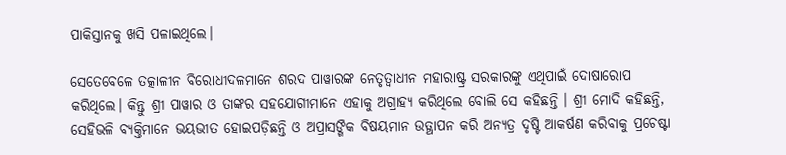ପାକିସ୍ତାନକୁ ଖସି ପଳାଇଥିଲେ।

ସେତେବେଳେ ତତ୍କାଳୀନ ବିରୋଧୀଦଳମାନେ ଶରଦ ପାୱାରଙ୍କ ନେତୃତ୍ୱାଧୀନ ମହାରାଷ୍ଟ୍ର ସରକାରଙ୍କୁ ଏଥିପାଇଁ ଦୋଷାରୋପ କରିଥିଲେ। କିନ୍ତୁ ଶ୍ରୀ ପାୱାର ଓ ତାଙ୍କର ସହଯୋଗୀମାନେ ଏହାକୁ ଅଗ୍ରାହ୍ୟ କରିଥିଲେ ବୋଲି ସେ କହିଛନ୍ତି । ଶ୍ରୀ ମୋଦି କହିଛନ୍ତି, ସେହିଭଳି ବ୍ୟକ୍ତିମାନେ ଭୟଭୀତ ହୋଇପଡ଼ିଛନ୍ତି ଓ ଅପ୍ରାସଙ୍ଗିକ ବିଷୟମାନ ଉତ୍ଥାପନ କରି ଅନ୍ୟତ୍ର ଦୃଷ୍ଟି ଆକର୍ଷଣ କରିବାକୁ ପ୍ରଚେଷ୍ଟା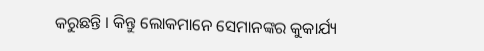କରୁଛନ୍ତି । କିନ୍ତୁ ଲୋକମାନେ ସେମାନଙ୍କର କୁକାର୍ଯ୍ୟ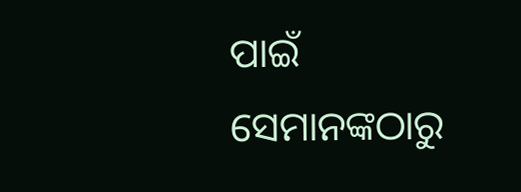ପାଇଁ ସେମାନଙ୍କଠାରୁ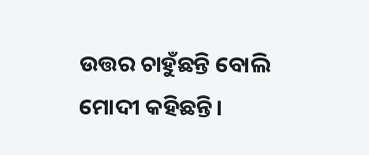ଉତ୍ତର ଚାହୁଁଛନ୍ତି ବୋଲି ମୋଦୀ କହିଛନ୍ତି।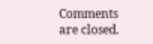Comments are closed.